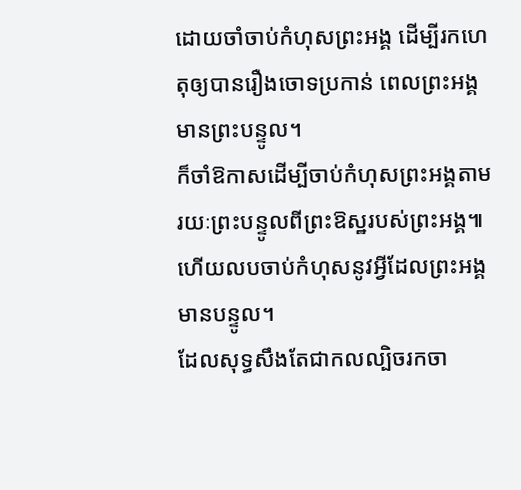ដោយចាំចាប់កំហុសព្រះអង្គ ដើម្បីរកហេតុឲ្យបានរឿងចោទប្រកាន់ ពេលព្រះអង្គមានព្រះបន្ទូល។
ក៏ចាំឱកាសដើម្បីចាប់កំហុសព្រះអង្គតាមរយៈព្រះបន្ទូលពីព្រះឱស្ឋរបស់ព្រះអង្គ៕
ហើយលបចាប់កំហុសនូវអ្វីដែលព្រះអង្គមានបន្ទូល។
ដែលសុទ្ធសឹងតែជាកលល្បិចរកចា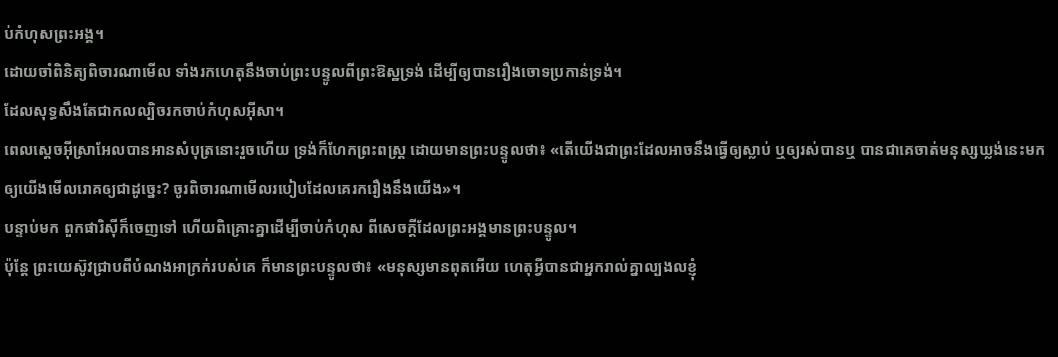ប់កំហុសព្រះអង្គ។
ដោយចាំពិនិត្យពិចារណាមើល ទាំងរកហេតុនឹងចាប់ព្រះបន្ទូលពីព្រះឱស្ឋទ្រង់ ដើម្បីឲ្យបានរឿងចោទប្រកាន់ទ្រង់។
ដែលសុទ្ធសឹងតែជាកលល្បិចរកចាប់កំហុសអ៊ីសា។
ពេលស្តេចអ៊ីស្រាអែលបានអានសំបុត្រនោះរួចហើយ ទ្រង់ក៏ហែកព្រះពស្ត្រ ដោយមានព្រះបន្ទូលថា៖ «តើយើងជាព្រះដែលអាចនឹងធ្វើឲ្យស្លាប់ ឬឲ្យរស់បានឬ បានជាគេចាត់មនុស្សឃ្លង់នេះមកឲ្យយើងមើលរោគឲ្យជាដូច្នេះ? ចូរពិចារណាមើលរបៀបដែលគេរករឿងនឹងយើង»។
បន្ទាប់មក ពួកផារិស៊ីក៏ចេញទៅ ហើយពិគ្រោះគ្នាដើម្បីចាប់កំហុស ពីសេចក្ដីដែលព្រះអង្គមានព្រះបន្ទូល។
ប៉ុន្តែ ព្រះយេស៊ូវជ្រាបពីបំណងអាក្រក់របស់គេ ក៏មានព្រះបន្ទូលថា៖ «មនុស្សមានពុតអើយ ហេតុអ្វីបានជាអ្នករាល់គ្នាល្បងលខ្ញុំ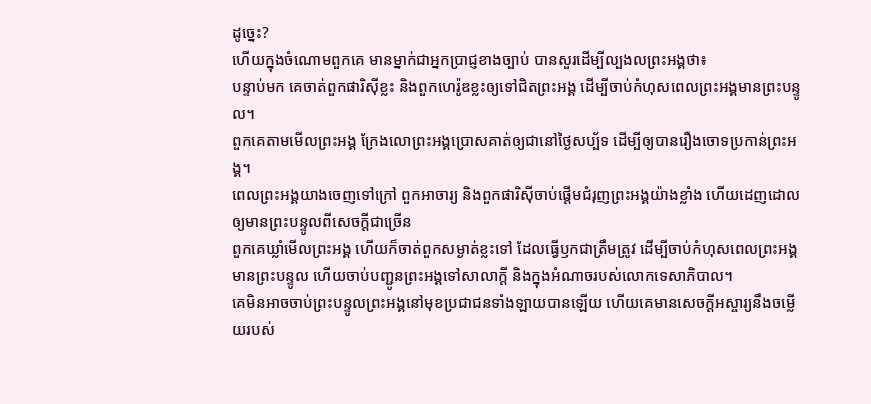ដូច្នេះ?
ហើយក្នុងចំណោមពួកគេ មានម្នាក់ជាអ្នកប្រាជ្ញខាងច្បាប់ បានសួរដើម្បីល្បងលព្រះអង្គថា៖
បន្ទាប់មក គេចាត់ពួកផារិស៊ីខ្លះ និងពួកហេរ៉ូឌខ្លះឲ្យទៅជិតព្រះអង្គ ដើម្បីចាប់កំហុសពេលព្រះអង្គមានព្រះបន្ទូល។
ពួកគេតាមមើលព្រះអង្គ ក្រែងលោព្រះអង្គប្រោសគាត់ឲ្យជានៅថ្ងៃសប្ប័ទ ដើម្បីឲ្យបានរឿងចោទប្រកាន់ព្រះអង្គ។
ពេលព្រះអង្គយាងចេញទៅក្រៅ ពួកអាចារ្យ និងពួកផារិស៊ីចាប់ផ្តើមជំរុញព្រះអង្គយ៉ាងខ្លាំង ហើយដេញដោលឲ្យមានព្រះបន្ទូលពីសេចក្តីជាច្រើន
ពួកគេឃ្លាំមើលព្រះអង្គ ហើយក៏ចាត់ពួកសម្ងាត់ខ្លះទៅ ដែលធ្វើឫកជាត្រឹមត្រូវ ដើម្បីចាប់កំហុសពេលព្រះអង្គមានព្រះបន្ទូល ហើយចាប់បញ្ជូនព្រះអង្គទៅសាលាក្តី និងក្នុងអំណាចរបស់លោកទេសាភិបាល។
គេមិនអាចចាប់ព្រះបន្ទូលព្រះអង្គនៅមុខប្រជាជនទាំងឡាយបានឡើយ ហើយគេមានសេចក្ដីអស្ចារ្យនឹងចម្លើយរបស់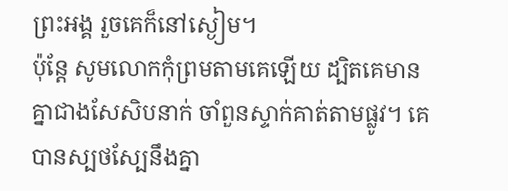ព្រះអង្គ រួចគេក៏នៅស្ងៀម។
ប៉ុន្ដែ សូមលោកកុំព្រមតាមគេឡើយ ដ្បិតគេមានគ្នាជាងសែសិបនាក់ ចាំពួនស្ទាក់គាត់តាមផ្លូវ។ គេបានស្បថស្បែនឹងគ្នា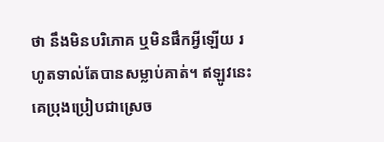ថា នឹងមិនបរិភោគ ឬមិនផឹកអ្វីឡើយ រហូតទាល់តែបានសម្លាប់គាត់។ ឥឡូវនេះ គេប្រុងប្រៀបជាស្រេច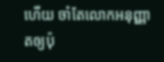ហើយ ចាំតែលោកអនុញ្ញាតឲ្យប៉ុ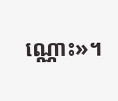ណ្ណោះ»។